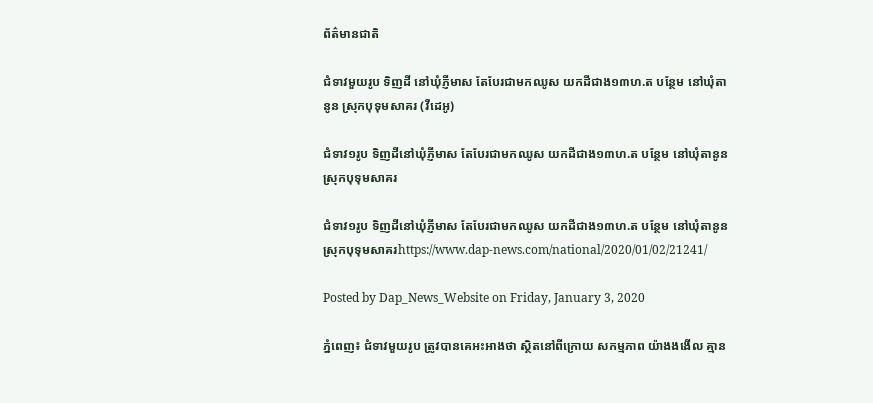ព័ត៌មានជាតិ

ជំទាវមួយរូប ទិញដី នៅឃុំភ្ញីមាស តែបែរជាមកឈូស យកដីជាង១៣ហ.ត បន្ថែម នៅឃុំតានូន ស្រុកបុទុមសាគរ (វីដេអូ)

ជំទាវ១រូប ទិញដីនៅឃុំភ្ញីមាស តែបែរជាមកឈូស យកដីជាង១៣ហ.ត បន្ថែម នៅឃុំតានូន ស្រុកបុទុមសាគរ

ជំទាវ១រូប ទិញដីនៅឃុំភ្ញីមាស តែបែរជាមកឈូស យកដីជាង១៣ហ.ត បន្ថែម នៅឃុំតានូន ស្រុកបុទុមសាគរhttps://www.dap-news.com/national/2020/01/02/21241/

Posted by Dap_News_Website on Friday, January 3, 2020

ភ្នំពេញ៖ ជំទាវមួយរូប ត្រូវបានគេអះអាងថា ស្ថិតនៅពីក្រោយ សកម្មភាព យ៉ាងងងើល គ្មាន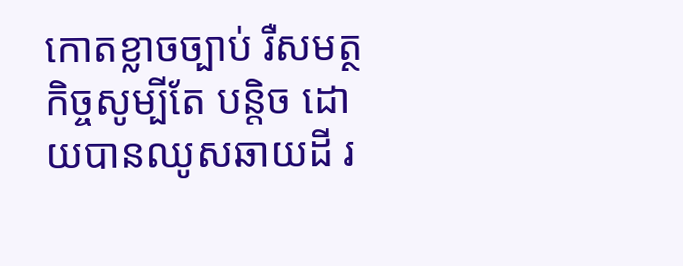កោតខ្លាចច្បាប់ រឺសមត្ថកិច្ចសូម្បីតែ បន្តិច ដោយបានឈូសឆាយដី រ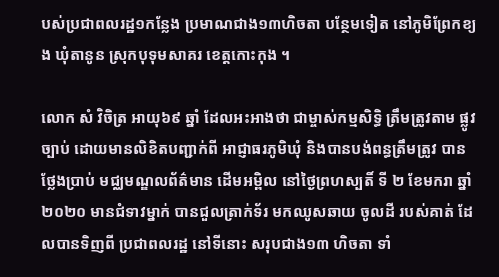បស់ប្រជាពលរដ្ឋ១កន្លែង ប្រមាណជាង១៣ហិចតា បន្ថែមទៀត នៅភូមិព្រែកខ្យង ឃុំតានូន ស្រុកបុទុមសាគរ ខេត្តកោះកុង ។

លោក សំ វិចិត្រ អាយុ៦៩ ឆ្នាំ ដែលអះអាងថា ជាម្ចាស់កម្មសិទ្ធិ ត្រឹមត្រូវតាម ផ្លូវច្បាប់ ដោយមានលិខិតបញ្ជាក់ពី អាជ្ញាធរភូមិឃុំ និងបានបង់ពន្ធត្រឹមត្រូវ បានថ្លែងប្រាប់ មជ្ឈមណ្ឌលព័ត៌មាន ដើមអម្ពិល នៅថ្ងៃព្រហស្បតិ៍ ទី ២ ខែមករា ឆ្នាំ២០២០ មានជំទាវម្នាក់ បានជួលត្រាក់ទ័រ មកឈូសឆាយ ចូលដី របស់គាត់ ដែលបានទិញពី ប្រជាពលរដ្ឋ នៅទីនោះ សរុបជាង១៣ ហិចតា ទាំ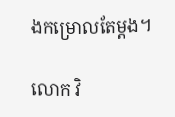ងកម្រោលតែម្តង។

លោក វិ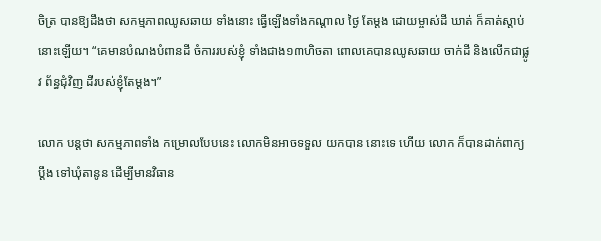ចិត្រ បានឱ្យដឹងថា សកម្មភាពឈូសឆាយ ទាំងនោះ ធ្វើឡើងទាំងកណ្តាល ថ្ងៃ តែម្តង ដោយម្ចាស់ដី ឃាត់ ក៏គាត់ស្តាប់ នោះឡើយ។ “គេមានបំណងបំពានដី ចំការរបស់ខ្ញុំ ទាំងជាង១៣ហិចតា ពោលគេបានឈូសឆាយ ចាក់ដី និងលើកជាផ្លូវ ព័ន្ធជុំវិញ ដីរបស់ខ្ញុំតែម្តង។”

លោក បន្តថា សកម្មភាពទាំង កម្រោលបែបនេះ លោកមិនអាចទទួល យកបាន នោះទេ ហើយ លោក ក៏បានដាក់ពាក្យប្តឹង ទៅឃុំតានូន ដើម្បីមានវិធាន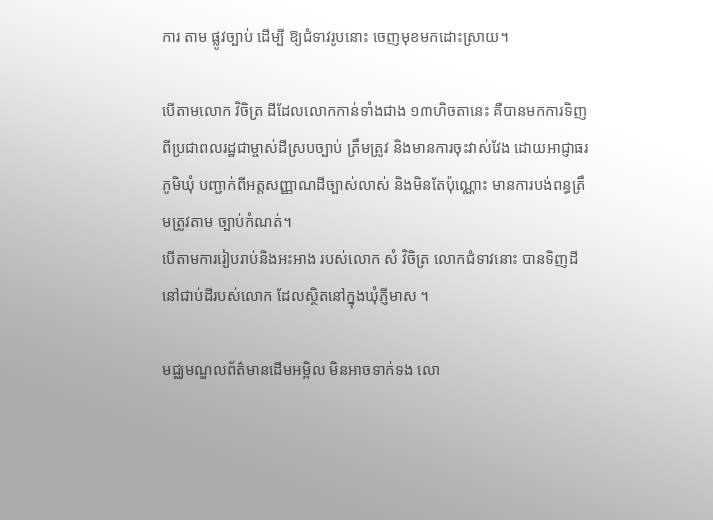ការ តាម ផ្លូវច្បាប់ ដើម្បី ឱ្យជំទាវរូបនោះ ចេញមុខមកដោះស្រាយ។

បើតាមលោក វិចិត្រ ដីដែលលោកកាន់ទាំងជាង ១៣ហិចតានេះ គឺបានមកការទិញពីប្រជាពលរដ្ឋជាម្ចាស់ដីស្របច្បាប់ ត្រឹមត្រូវ និងមានការចុះវាស់វែង ដោយអាជ្ញាធរភូមិឃុំ បញ្ជាក់ពីអត្តសញ្ញាណដីច្បាស់លាស់ និងមិនតែប៉ុណ្ណោះ មានការបង់ពន្ធត្រឹមត្រូវតាម ច្បាប់កំណត់។
បើតាមការរៀបរាប់និងអះអាង របស់លោក សំ វិចិត្រ លោកជំទាវនោះ បានទិញដីនៅជាប់ដីរបស់លោក ដែលស្ថិតនៅក្នុងឃុំភ្ញីមាស ។

មជ្ឈមណ្ឌលព័ត៌មានដើមអម្ពិល មិនអាចទាក់ទង លោ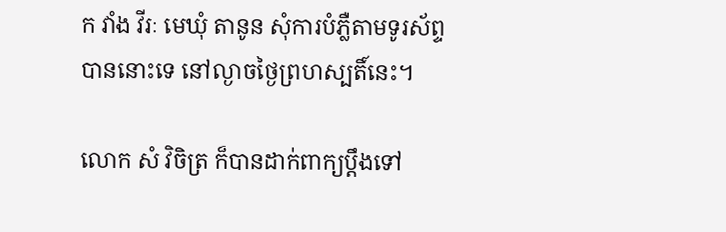ក វាំង វីរៈ មេឃុំ តានូន សុំការបំភ្លឺតាមទូរស័ព្ទ បាននោះទេ នៅល្ងាចថ្ងៃព្រហស្បតិ៍នេះ។

លោក សំ វិចិត្រ ក៏បានដាក់ពាក្យប្តឹងទៅ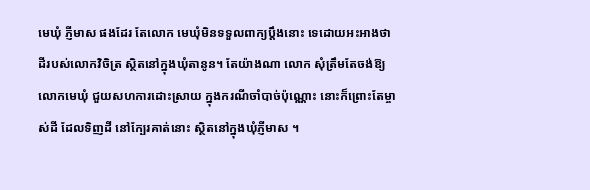មេឃុំ ភ្ញីមាស ផងដែរ តែលោក មេឃុំមិនទទួលពាក្យប្តឹងនោះ ទេដោយអះអាងថា ដីរបស់លោកវិចិត្រ ស្ថិតនៅក្នុងឃុំតានូន។ តែយ៉ាងណា លោក សុំត្រឹមតែចង់ឱ្យលោកមេឃុំ ជួយសហការដោះស្រាយ ក្នុងករណីចាំបាច់ប៉ុណ្ណោះ នោះក៏ព្រោះតែម្ចាស់ដី ដែលទិញដី នៅក្បែរគាត់នោះ ស្ថិតនៅក្នុងឃុំភ្ញីមាស ។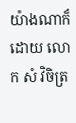យ៉ាងណាក៏ដោយ លោក សំ វិចិត្រ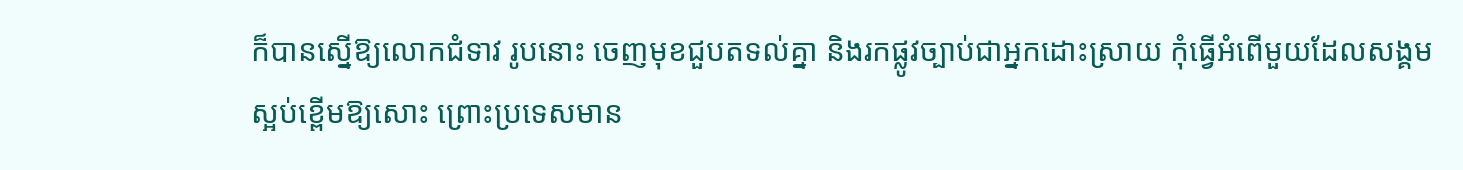ក៏បានស្នើឱ្យលោកជំទាវ រូបនោះ ចេញមុខជួបតទល់គ្នា និងរកផ្លូវច្បាប់ជាអ្នកដោះស្រាយ កុំធ្វើអំពើមួយដែលសង្គម ស្អប់ខ្ពើមឱ្យសោះ ព្រោះប្រទេសមាន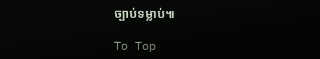ច្បាប់ទម្លាប់៕

To Top